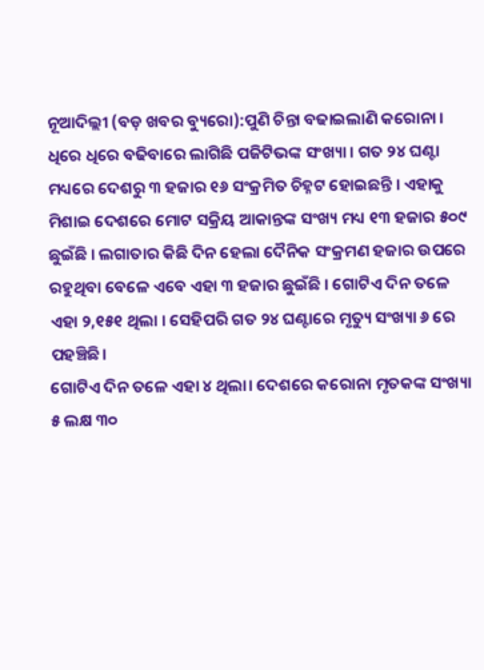ନୂଆଦିଲ୍ଲୀ (ବଡ଼ ଖବର ବ୍ୟୁରୋ):ପୁଣି ଚିନ୍ତା ବଢାଇଲାଣି କରୋନା । ଧିରେ ଧିରେ ବଢିବାରେ ଲାଗିଛି ପଜିଟିଭଙ୍କ ସଂଖ୍ୟା । ଗତ ୨୪ ଘଣ୍ଟା ମଧ୍ୟରେ ଦେଶରୁ ୩ ହଜାର ୧୬ ସଂକ୍ରମିତ ଚିହ୍ନଟ ହୋଇଛନ୍ତି । ଏହାକୁ ମିଶାଇ ଦେଶରେ ମୋଟ ସକ୍ରିୟ ଆକାନ୍ତଙ୍କ ସଂଖ୍ୟ ମଧ୍ୟ ୧୩ ହଜାର ୫୦୯ ଛୁଇଁଛି । ଲଗାତାର କିଛି ଦିନ ହେଲା ଦୈନିକ ସଂକ୍ରମଣ ହଜାର ଉପରେ ରହୁଥିବା ବେଳେ ଏବେ ଏହା ୩ ହଜାର ଛୁଇଁଛି । ଗୋଟିଏ ଦିନ ତଳେ ଏହା ୨,୧୫୧ ଥିଲା । ସେହିପରି ଗତ ୨୪ ଘଣ୍ଟାରେ ମୃତ୍ୟୁ ସଂଖ୍ୟା ୬ ରେ ପହଞ୍ଚିଛି।
ଗୋଟିଏ ଦିନ ତଳେ ଏହା ୪ ଥିଲା। ଦେଶରେ କରୋନା ମୃତକଙ୍କ ସଂଖ୍ୟା ୫ ଲକ୍ଷ ୩୦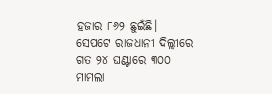ହଜାର ୮୬୨ ଛୁଇଁଛି। ସେପଟେ ରାଜଧାନୀ ଦିଲ୍ଲୀରେ ଗତ ୨୪ ଘଣ୍ଟାରେ ୩୦୦ ମାମଲା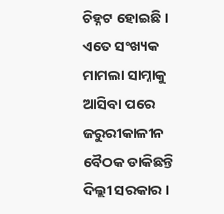ଚିହ୍ନଟ ହୋଇଛି । ଏତେ ସଂଖ୍ୟକ ମାମଲା ସାମ୍ନାକୁ ଆସିବା ପରେ ଜରୁରୀକାଳୀନ ବୈଠକ ଡାକିଛନ୍ତି ଦିଲ୍ଲୀ ସରକାର ।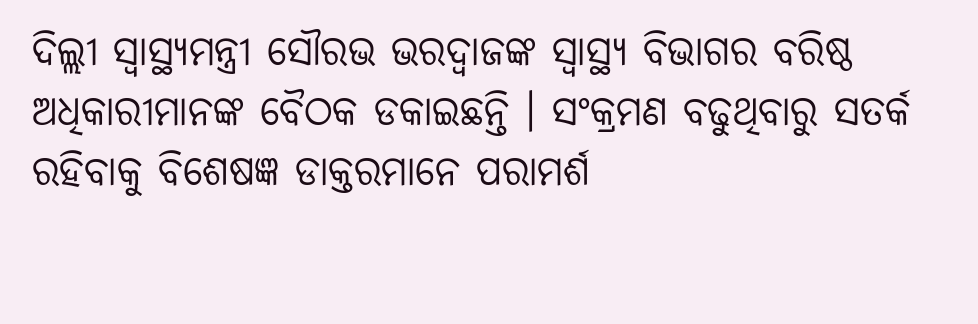ଦିଲ୍ଲୀ ସ୍ୱାସ୍ଥ୍ୟମନ୍ତ୍ରୀ ସୌରଭ ଭରଦ୍ୱାଜଙ୍କ ସ୍ୱାସ୍ଥ୍ୟ ବିଭାଗର ବରିଷ୍ଠ ଅଧିକାରୀମାନଙ୍କ ବୈଠକ ଡକାଇଛନ୍ତି । ସଂକ୍ରମଣ ବଢୁଥିବାରୁ ସତର୍କ ରହିବାକୁ ବିଶେଷଜ୍ଞ ଡାକ୍ତରମାନେ ପରାମର୍ଶ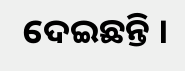ଦେଇଛନ୍ତି ।